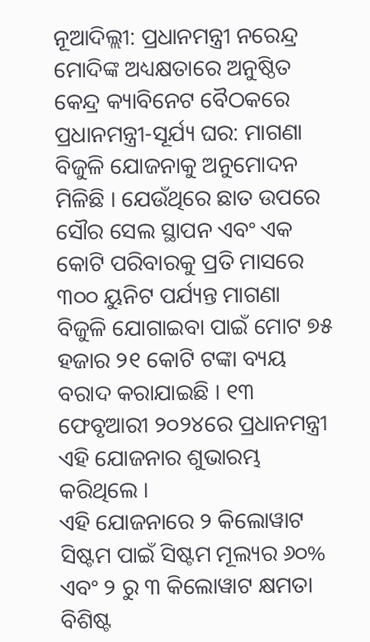ନୂଆଦିଲ୍ଲୀ: ପ୍ରଧାନମନ୍ତ୍ରୀ ନରେନ୍ଦ୍ର ମୋଦିଙ୍କ ଅଧ୍ୟକ୍ଷତାରେ ଅନୁଷ୍ଠିତ କେନ୍ଦ୍ର କ୍ୟାବିନେଟ ବୈଠକରେ ପ୍ରଧାନମନ୍ତ୍ରୀ-ସୂର୍ଯ୍ୟ ଘର: ମାଗଣା ବିଜୁଳି ଯୋଜନାକୁ ଅନୁମୋଦନ ମିଳିଛି । ଯେଉଁଥିରେ ଛାତ ଉପରେ ସୌର ସେଲ ସ୍ଥାପନ ଏବଂ ଏକ କୋଟି ପରିବାରକୁ ପ୍ରତି ମାସରେ ୩୦୦ ୟୁନିଟ ପର୍ଯ୍ୟନ୍ତ ମାଗଣା ବିଜୁଳି ଯୋଗାଇବା ପାଇଁ ମୋଟ ୭୫ ହଜାର ୨୧ କୋଟି ଟଙ୍କା ବ୍ୟୟ ବରାଦ କରାଯାଇଛି । ୧୩ ଫେବୃଆରୀ ୨୦୨୪ରେ ପ୍ରଧାନମନ୍ତ୍ରୀ ଏହି ଯୋଜନାର ଶୁଭାରମ୍ଭ କରିଥିଲେ ।
ଏହି ଯୋଜନାରେ ୨ କିଲୋୱାଟ ସିଷ୍ଟମ ପାଇଁ ସିଷ୍ଟମ ମୂଲ୍ୟର ୬୦% ଏବଂ ୨ ରୁ ୩ କିଲୋୱାଟ କ୍ଷମତା ବିଶିଷ୍ଟ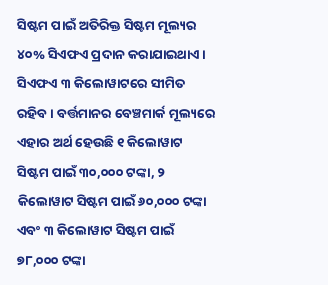ସିଷ୍ଟମ ପାଇଁ ଅତିରିକ୍ତ ସିଷ୍ଟମ ମୂଲ୍ୟର ୪୦% ସିଏଫଏ ପ୍ରଦାନ କରାଯାଇଥାଏ । ସିଏଫଏ ୩ କିଲୋୱାଟରେ ସୀମିତ ରହିବ । ବର୍ତ୍ତମାନର ବେଞ୍ଚମାର୍କ ମୂଲ୍ୟରେ ଏହାର ଅର୍ଥ ହେଉଛି ୧ କିଲୋୱାଟ ସିଷ୍ଟମ ପାଇଁ ୩୦,୦୦୦ ଟଙ୍କା, ୨ କିଲୋୱାଟ ସିଷ୍ଟମ ପାଇଁ ୬୦,୦୦୦ ଟଙ୍କା ଏବଂ ୩ କିଲୋୱାଟ ସିଷ୍ଟମ ପାଇଁ ୭୮,୦୦୦ ଟଙ୍କା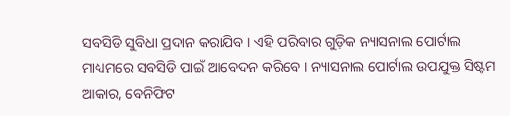ସବସିଡି ସୁବିଧା ପ୍ରଦାନ କରାଯିବ । ଏହି ପରିବାର ଗୁଡ଼ିକ ନ୍ୟାସନାଲ ପୋର୍ଟାଲ ମାଧ୍ୟମରେ ସବସିଡି ପାଇଁ ଆବେଦନ କରିବେ । ନ୍ୟାସନାଲ ପୋର୍ଟାଲ ଉପଯୁକ୍ତ ସିଷ୍ଟମ ଆକାର, ବେନିଫିଟ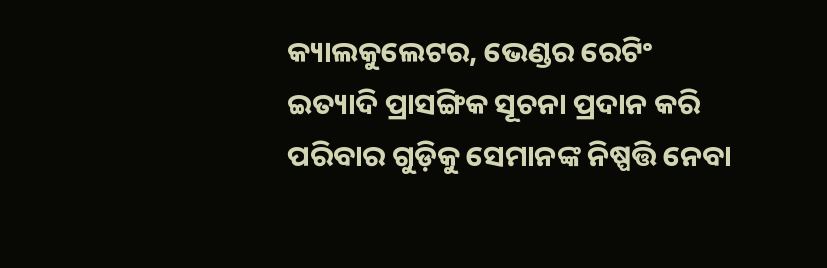କ୍ୟାଲକୁଲେଟର, ଭେଣ୍ଡର ରେଟିଂ ଇତ୍ୟାଦି ପ୍ରାସଙ୍ଗିକ ସୂଚନା ପ୍ରଦାନ କରି ପରିବାର ଗୁଡ଼ିକୁ ସେମାନଙ୍କ ନିଷ୍ପତ୍ତି ନେବା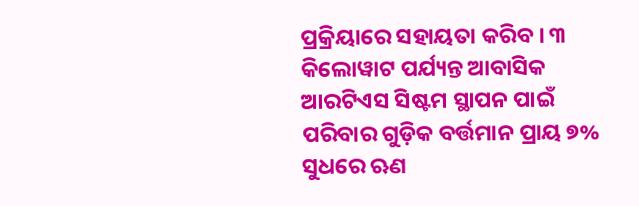ପ୍ରକ୍ରିୟାରେ ସହାୟତା କରିବ । ୩ କିଲୋୱାଟ ପର୍ଯ୍ୟନ୍ତ ଆବାସିକ ଆରଟିଏସ ସିଷ୍ଟମ ସ୍ଥାପନ ପାଇଁ ପରିବାର ଗୁଡ଼ିକ ବର୍ତ୍ତମାନ ପ୍ରାୟ ୭% ସୁଧରେ ଋଣ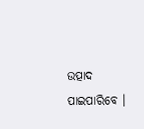ଉତ୍ପାଦ ପାଇପାରିବେ ।